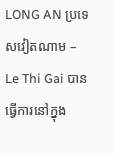LONG AN ប្រទេសវៀតណាម – Le Thi Gai បានធ្វើការនៅក្នុង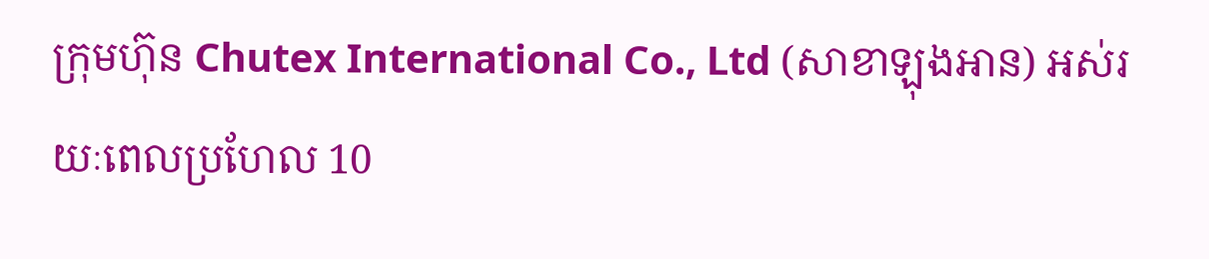ក្រុមហ៊ុន Chutex International Co., Ltd (សាខាឡុងអាន) អស់រយៈពេលប្រហែល 10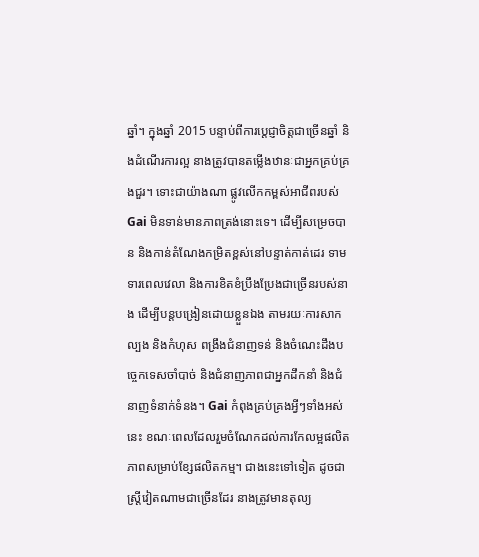ឆ្នាំ។ ក្នុងឆ្នាំ 2015 បន្ទាប់ពីការប្តេជ្ញាចិត្តជាច្រើនឆ្នាំ និងដំណើរការល្អ នាងត្រូវបានតម្លើងឋានៈជាអ្នកគ្រប់គ្រងជួរ។ ទោះជាយ៉ាងណា ផ្លូវលើកកម្ពស់អាជីពរបស់ Gai មិនទាន់មានភាពត្រង់នោះទេ។ ដើម្បីសម្រេចបាន និងកាន់តំណែងកម្រិតខ្ពស់នៅបន្ទាត់កាត់ដេរ ទាមទារពេលវេលា និងការខិតខំប្រឹងប្រែងជាច្រើនរបស់នាង ដើម្បីបន្តបង្រៀនដោយខ្លួនឯង តាមរយៈការសាកល្បង និងកំហុស ពង្រឹងជំនាញទន់ និងចំណេះដឹងបច្ចេកទេសចាំបាច់ និងជំនាញភាពជាអ្នកដឹកនាំ និងជំនាញទំនាក់ទំនង។ Gai កំពុងគ្រប់គ្រងអ្វីៗទាំងអស់នេះ ខណៈពេលដែលរួមចំណែកដល់ការកែលម្អផលិតភាពសម្រាប់ខ្សែផលិតកម្ម។ ជាងនេះទៅទៀត ដូចជាស្ត្រីវៀតណាមជាច្រើនដែរ នាងត្រូវមានតុល្យ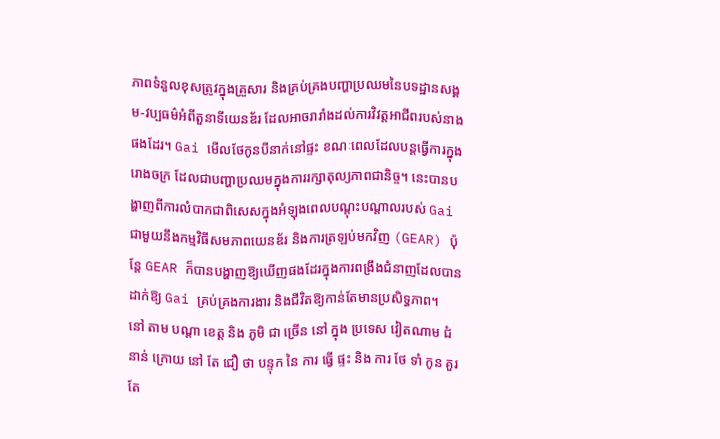ភាពទំនួលខុសត្រូវក្នុងគ្រួសារ និងគ្រប់គ្រងបញ្ហាប្រឈមនៃបទដ្ឋានសង្គម-វប្បធម៌អំពីតួនាទីយេនឌ័រ ដែលអាចរារាំងដល់ការវិវត្តអាជីពរបស់នាងផងដែរ។ Gai មើលថែកូនបីនាក់នៅផ្ទះ ខណៈពេលដែលបន្តធ្វើការក្នុងរោងចក្រ ដែលជាបញ្ហាប្រឈមក្នុងការរក្សាតុល្យភាពជានិច្ច។ នេះបានបង្ហាញពីការលំបាកជាពិសេសក្នុងអំឡុងពេលបណ្តុះបណ្តាលរបស់ Gai ជាមួយនឹងកម្មវិធីសមភាពយេនឌ័រ និងការត្រឡប់មកវិញ (GEAR) ប៉ុន្តែ GEAR ក៏បានបង្ហាញឱ្យឃើញផងដែរក្នុងការពង្រឹងជំនាញដែលបានដាក់ឱ្យ Gai គ្រប់គ្រងការងារ និងជីវិតឱ្យកាន់តែមានប្រសិទ្ធភាព។
នៅ តាម បណ្តា ខេត្ត និង ភូមិ ជា ច្រើន នៅ ក្នុង ប្រទេស វៀតណាម ជំនាន់ ក្រោយ នៅ តែ ជឿ ថា បន្ទុក នៃ ការ ធ្វើ ផ្ទះ និង ការ ថែ ទាំ កូន គួរ តែ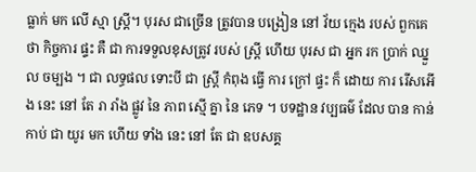ធ្លាក់ មក លើ ស្មា ស្ត្រី។ បុរស ជាច្រើន ត្រូវបាន បង្រៀន នៅ វ័យ ក្មេង របស់ ពួកគេ ថា កិច្ចការ ផ្ទះ គឺ ជា ការទទួលខុសត្រូវ របស់ ស្ត្រី ហើយ បុរស ជា អ្នក រក ប្រាក់ ឈ្នួល ចម្បង ។ ជា លទ្ធផល ទោះបី ជា ស្ត្រី កំពុង ធ្វើ ការ ក្រៅ ផ្ទះ ក៏ ដោយ ការ រើសអើង នេះ នៅ តែ រា រាំង ផ្លូវ នៃ ភាព ស្មើ គ្នា នៃ ភេទ ។ បទដ្ឋាន វប្បធម៌ ដែល បាន កាន់ កាប់ ជា យូរ មក ហើយ ទាំង នេះ នៅ តែ ជា ឧបសគ្គ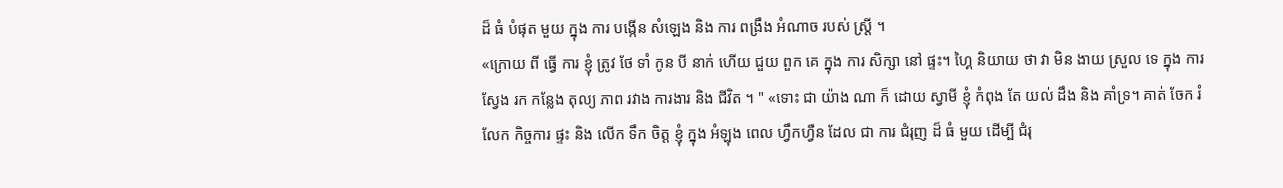ដ៏ ធំ បំផុត មួយ ក្នុង ការ បង្កើន សំឡេង និង ការ ពង្រឹង អំណាច របស់ ស្ត្រី ។
«ក្រោយ ពី ធ្វើ ការ ខ្ញុំ ត្រូវ ថែ ទាំ កូន បី នាក់ ហើយ ជួយ ពួក គេ ក្នុង ការ សិក្សា នៅ ផ្ទះ។ ហ្គៃ និយាយ ថា វា មិន ងាយ ស្រួល ទេ ក្នុង ការ ស្វែង រក កន្លែង តុល្យ ភាព រវាង ការងារ និង ជីវិត ។ " «ទោះ ជា យ៉ាង ណា ក៏ ដោយ ស្វាមី ខ្ញុំ កំពុង តែ យល់ ដឹង និង គាំទ្រ។ គាត់ ចែក រំលែក កិច្ចការ ផ្ទះ និង លើក ទឹក ចិត្ត ខ្ញុំ ក្នុង អំឡុង ពេល ហ្វឹកហ្វឺន ដែល ជា ការ ជំរុញ ដ៏ ធំ មួយ ដើម្បី ជំរុ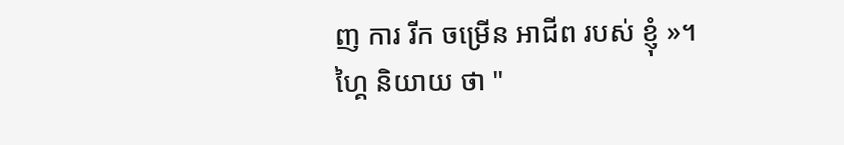ញ ការ រីក ចម្រើន អាជីព របស់ ខ្ញុំ »។
ហ្គៃ និយាយ ថា "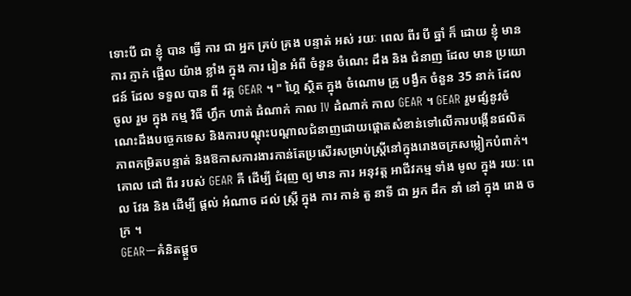ទោះបី ជា ខ្ញុំ បាន ធ្វើ ការ ជា អ្នក គ្រប់ គ្រង បន្ទាត់ អស់ រយៈ ពេល ពីរ បី ឆ្នាំ ក៏ ដោយ ខ្ញុំ មាន ការ ភ្ញាក់ ផ្អើល យ៉ាង ខ្លាំង ក្នុង ការ រៀន អំពី ចំនួន ចំណេះ ដឹង និង ជំនាញ ដែល មាន ប្រយោជន៍ ដែល ទទួល បាន ពី វគ្គ GEAR ។ " ហ្គៃ ស្ថិត ក្នុង ចំណោម គ្រូ បង្វឹក ចំនួន 35 នាក់ ដែល ចូល រួម ក្នុង កម្ម វិធី ហ្វឹក ហាត់ ដំណាក់ កាល IV ដំណាក់ កាល GEAR ។ GEAR រួមផ្សំនូវចំណេះដឹងបច្ចេកទេស និងការបណ្តុះបណ្តាលជំនាញដោយផ្តោតសំខាន់ទៅលើការបង្កើនផលិតភាពកម្រិតបន្ទាត់ និងឱកាសការងារកាន់តែប្រសើរសម្រាប់ស្ត្រីនៅក្នុងរោងចក្រសម្លៀកបំពាក់។ គោល ដៅ ពីរ របស់ GEAR គឺ ដើម្បី ជំរុញ ឲ្យ មាន ការ អនុវត្ត អាជីវកម្ម ទាំង មូល ក្នុង រយៈ ពេល វែង និង ដើម្បី ផ្តល់ អំណាច ដល់ ស្ត្រី ក្នុង ការ កាន់ តួ នាទី ជា អ្នក ដឹក នាំ នៅ ក្នុង រោង ចក្រ ។
GEARーគំនិតផ្តួច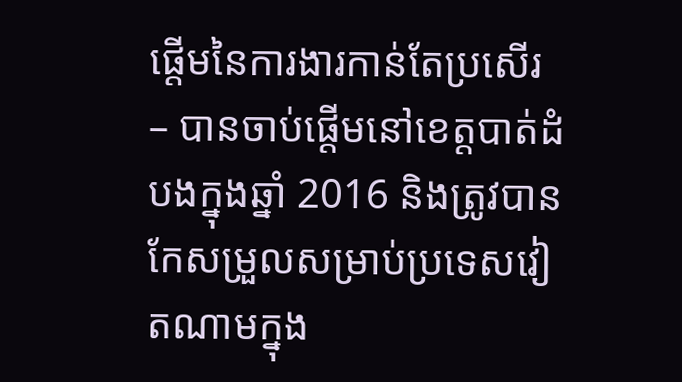ផ្តើមនៃការងារកាន់តែប្រសើរ – បានចាប់ផ្ដើមនៅខេត្តបាត់ដំបងក្នុងឆ្នាំ 2016 និងត្រូវបានកែសម្រួលសម្រាប់ប្រទេសវៀតណាមក្នុង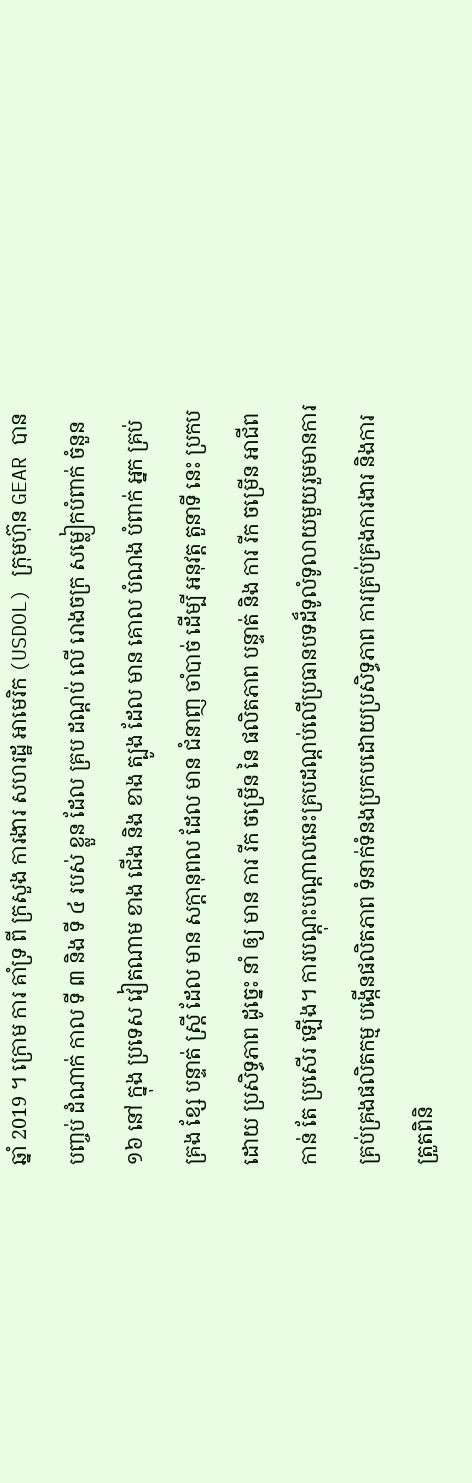ឆ្នាំ 2019 ។ ក្រោម ការ គាំទ្រ ពី ក្រសួង ការងារ សហរដ្ឋ អាមេរិក (USDOL) ក្រុមហ៊ុន GEAR បាន បញ្ចប់ ដំណាក់ កាល ទី ៣ និង ទី ៤ របស់ ខ្លួន ដែល គ្រប ដណ្តប់ លើ រោងចក្រ សម្លៀកបំពាក់ ចំនួន ១៦ នៅ ក្នុង ប្រទេស វៀតណាម ខាង ជើង និង ខាង ត្បូង ដែល មាន គោល បំណង បំពាក់ អ្នក គ្រប់ គ្រង ខ្សែ បន្ទាត់ ស្ត្រី ដែល មាន សក្តានុពល ដែល មាន ជំនាញ ចាំបាច់ ដើម្បី អនុវត្ត តួនាទី នេះ ប្រកប ដោយ ប្រសិទ្ធភាព ដូច្នេះ នាំ ឲ្យ មាន ការ រីក ចម្រើន នៃ ផលិតភាព បន្ទាត់ និង ការ រីក ចម្រើន អាជីព កាន់ តែ ប្រសើរ ឡើង។ ការបណ្តុះបណ្តាលនេះគ្របដណ្តប់លើប្រធានបទដ៏ទូលំទូលាយមួយរួមមានការគ្រប់គ្រងផលិតកម្ម បង្កើនផលិតភាព ទំនាក់ទំនងប្រកបដោយប្រសិទ្ធភាព ការគ្រប់គ្រងការងារ និងការត្រួតពិនិ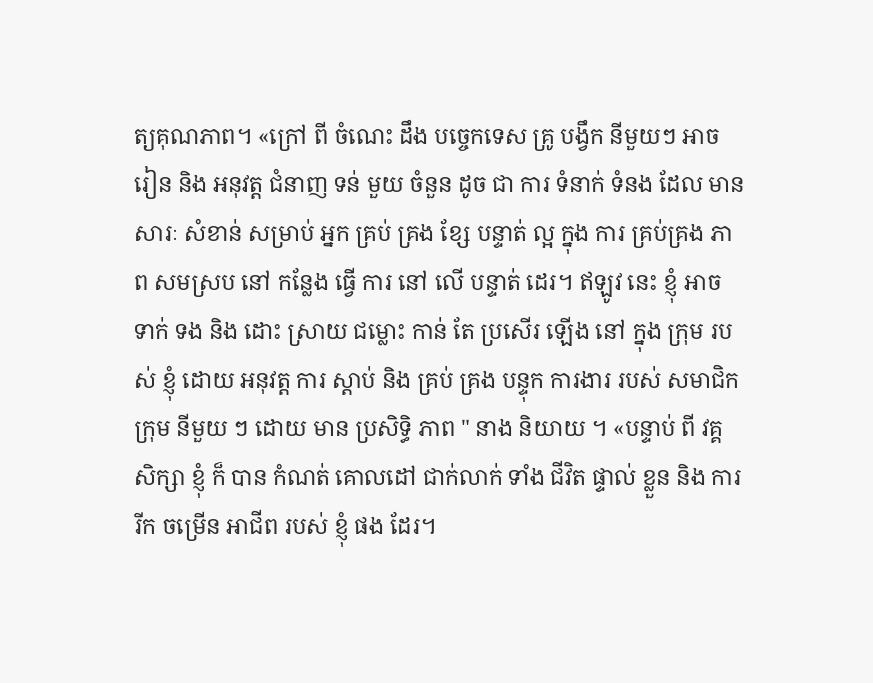ត្យគុណភាព។ «ក្រៅ ពី ចំណេះ ដឹង បច្ចេកទេស គ្រូ បង្វឹក នីមួយៗ អាច រៀន និង អនុវត្ត ជំនាញ ទន់ មួយ ចំនួន ដូច ជា ការ ទំនាក់ ទំនង ដែល មាន សារៈ សំខាន់ សម្រាប់ អ្នក គ្រប់ គ្រង ខ្សែ បន្ទាត់ ល្អ ក្នុង ការ គ្រប់គ្រង ភាព សមស្រប នៅ កន្លែង ធ្វើ ការ នៅ លើ បន្ទាត់ ដេរ។ ឥឡូវ នេះ ខ្ញុំ អាច ទាក់ ទង និង ដោះ ស្រាយ ជម្លោះ កាន់ តែ ប្រសើរ ឡើង នៅ ក្នុង ក្រុម របស់ ខ្ញុំ ដោយ អនុវត្ត ការ ស្តាប់ និង គ្រប់ គ្រង បន្ទុក ការងារ របស់ សមាជិក ក្រុម នីមួយ ៗ ដោយ មាន ប្រសិទ្ធិ ភាព " នាង និយាយ ។ «បន្ទាប់ ពី វគ្គ សិក្សា ខ្ញុំ ក៏ បាន កំណត់ គោលដៅ ជាក់លាក់ ទាំង ជីវិត ផ្ទាល់ ខ្លួន និង ការ រីក ចម្រើន អាជីព របស់ ខ្ញុំ ផង ដែរ។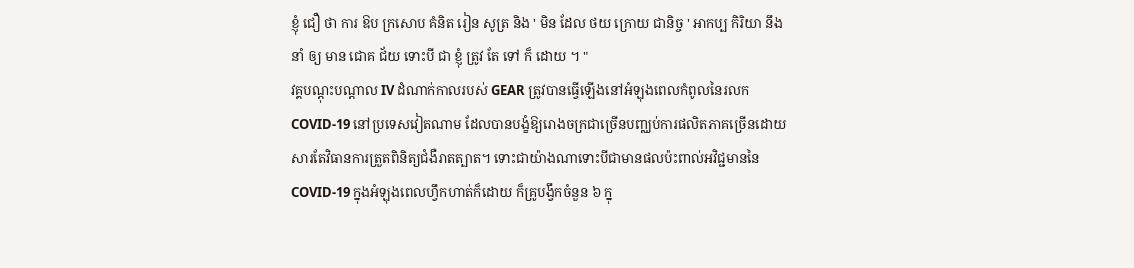ខ្ញុំ ជឿ ថា ការ ឱប ក្រសោប គំនិត រៀន សូត្រ និង ' មិន ដែល ថយ ក្រោយ ជានិច្ច ' អាកប្ប កិរិយា នឹង នាំ ឲ្យ មាន ជោគ ជ័យ ទោះបី ជា ខ្ញុំ ត្រូវ តែ ទៅ ក៏ ដោយ ។ "
វគ្គបណ្ដុះបណ្ដាល IV ដំណាក់កាលរបស់ GEAR ត្រូវបានធ្វើឡើងនៅអំឡុងពេលកំពូលនៃរលក COVID-19 នៅប្រទេសវៀតណាម ដែលបានបង្ខំឱ្យរោងចក្រជាច្រើនបញ្ឈប់ការផលិតភាគច្រើនដោយសារតែវិធានការត្រួតពិនិត្យជំងឺរាតត្បាត។ ទោះជាយ៉ាងណាទោះបីជាមានផលប៉ះពាល់អវិជ្ជមាននៃ COVID-19 ក្នុងអំឡុងពេលហ្វឹកហាត់ក៏ដោយ ក៏គ្រូបង្វឹកចំនួន ៦ ក្នុ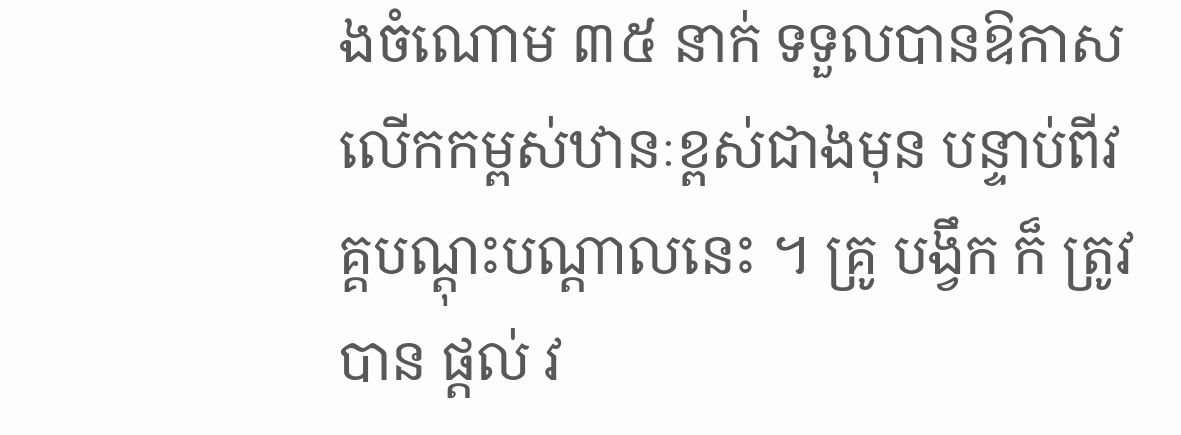ងចំណោម ៣៥ នាក់ ទទួលបានឱកាសលើកកម្ពស់ឋានៈខ្ពស់ជាងមុន បន្ទាប់ពីវគ្គបណ្តុះបណ្តាលនេះ ។ គ្រូ បង្វឹក ក៏ ត្រូវ បាន ផ្តល់ វ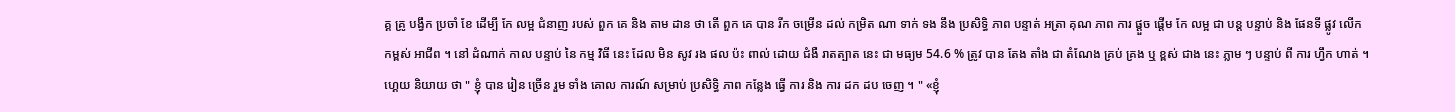គ្គ គ្រូ បង្វឹក ប្រចាំ ខែ ដើម្បី កែ លម្អ ជំនាញ របស់ ពួក គេ និង តាម ដាន ថា តើ ពួក គេ បាន រីក ចម្រើន ដល់ កម្រិត ណា ទាក់ ទង នឹង ប្រសិទ្ធិ ភាព បន្ទាត់ អត្រា គុណ ភាព ការ ផ្តួច ផ្តើម កែ លម្អ ជា បន្ត បន្ទាប់ និង ផែនទី ផ្លូវ លើក កម្ពស់ អាជីព ។ នៅ ដំណាក់ កាល បន្ទាប់ នៃ កម្ម វិធី នេះ ដែល មិន សូវ រង ផល ប៉ះ ពាល់ ដោយ ជំងឺ រាតត្បាត នេះ ជា មធ្យម 54.6 % ត្រូវ បាន តែង តាំង ជា តំណែង គ្រប់ គ្រង ឬ ខ្ពស់ ជាង នេះ ភ្លាម ៗ បន្ទាប់ ពី ការ ហ្វឹក ហាត់ ។
ហ្គេយ និយាយ ថា " ខ្ញុំ បាន រៀន ច្រើន រួម ទាំង គោល ការណ៍ សម្រាប់ ប្រសិទ្ធិ ភាព កន្លែង ធ្វើ ការ និង ការ ដក ដប ចេញ ។ " «ខ្ញុំ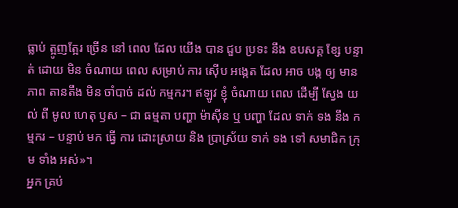ធ្លាប់ ត្អូញត្អែរ ច្រើន នៅ ពេល ដែល យើង បាន ជួប ប្រទះ នឹង ឧបសគ្គ ខ្សែ បន្ទាត់ ដោយ មិន ចំណាយ ពេល សម្រាប់ ការ ស៊ើប អង្កេត ដែល អាច បង្ក ឲ្យ មាន ភាព តានតឹង មិន ចាំបាច់ ដល់ កម្មករ។ ឥឡូវ ខ្ញុំ ចំណាយ ពេល ដើម្បី ស្វែង យល់ ពី មូល ហេតុ ឫស – ជា ធម្មតា បញ្ហា ម៉ាស៊ីន ឬ បញ្ហា ដែល ទាក់ ទង នឹង កម្មករ – បន្ទាប់ មក ធ្វើ ការ ដោះស្រាយ និង ប្រាស្រ័យ ទាក់ ទង ទៅ សមាជិក ក្រុម ទាំង អស់»។
អ្នក គ្រប់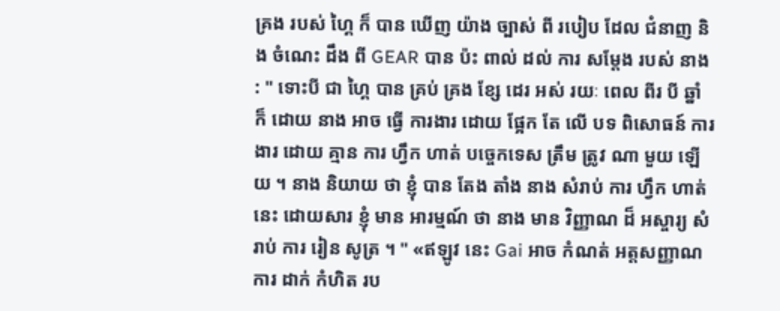គ្រង របស់ ហ្គៃ ក៏ បាន ឃើញ យ៉ាង ច្បាស់ ពី របៀប ដែល ជំនាញ និង ចំណេះ ដឹង ពី GEAR បាន ប៉ះ ពាល់ ដល់ ការ សម្តែង របស់ នាង : " ទោះបី ជា ហ្គៃ បាន គ្រប់ គ្រង ខ្សែ ដេរ អស់ រយៈ ពេល ពីរ បី ឆ្នាំ ក៏ ដោយ នាង អាច ធ្វើ ការងារ ដោយ ផ្អែក តែ លើ បទ ពិសោធន៍ ការងារ ដោយ គ្មាន ការ ហ្វឹក ហាត់ បច្ចេកទេស ត្រឹម ត្រូវ ណា មួយ ឡើយ ។ នាង និយាយ ថា ខ្ញុំ បាន តែង តាំង នាង សំរាប់ ការ ហ្វឹក ហាត់ នេះ ដោយសារ ខ្ញុំ មាន អារម្មណ៍ ថា នាង មាន វិញ្ញាណ ដ៏ អស្ចារ្យ សំរាប់ ការ រៀន សូត្រ ។ " «ឥឡូវ នេះ Gai អាច កំណត់ អត្តសញ្ញាណ ការ ដាក់ កំហិត រប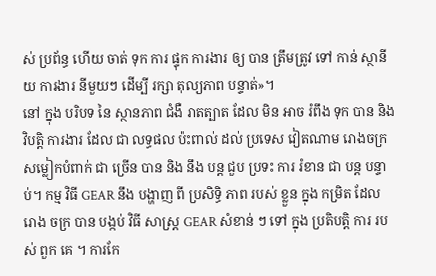ស់ ប្រព័ន្ធ ហើយ ចាត់ ទុក ការ ផ្ទុក ការងារ ឲ្យ បាន ត្រឹមត្រូវ ទៅ កាន់ ស្ថានីយ ការងារ នីមួយៗ ដើម្បី រក្សា តុល្យភាព បន្ទាត់»។
នៅ ក្នុង បរិបទ នៃ ស្ថានភាព ជំងឺ រាតត្បាត ដែល មិន អាច រំពឹង ទុក បាន និង វិបត្តិ ការងារ ដែល ជា លទ្ធផល ប៉ះពាល់ ដល់ ប្រទេស វៀតណាម រោងចក្រ សម្លៀកបំពាក់ ជា ច្រើន បាន និង នឹង បន្ត ជួប ប្រទះ ការ រំខាន ជា បន្ត បន្ទាប់។ កម្ម វិធី GEAR នឹង បង្ហាញ ពី ប្រសិទ្ធិ ភាព របស់ ខ្លួន ក្នុង កម្រិត ដែល រោង ចក្រ បាន បង្កប់ វិធី សាស្ត្រ GEAR សំខាន់ ៗ ទៅ ក្នុង ប្រតិបត្តិ ការ របស់ ពួក គេ ។ ការកែ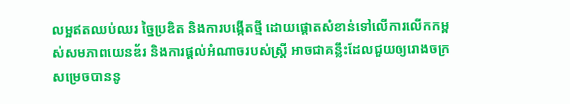លម្អឥតឈប់ឈរ ច្នៃប្រឌិត និងការបង្កើតថ្មី ដោយផ្តោតសំខាន់ទៅលើការលើកកម្ពស់សមភាពយេនឌ័រ និងការផ្តល់អំណាចរបស់ស្ត្រី អាចជាគន្លឹះដែលជួយឲ្យរោងចក្រសម្រេចបាននូ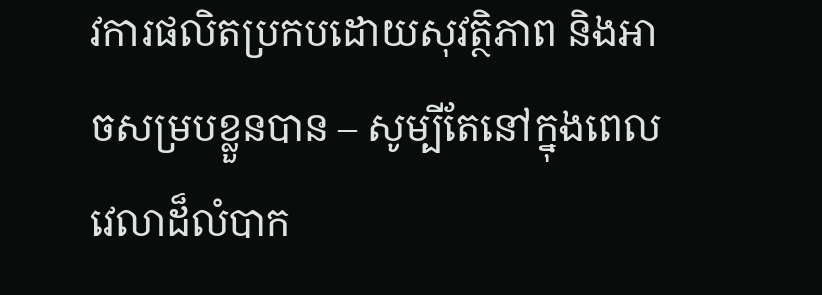វការផលិតប្រកបដោយសុវត្ថិភាព និងអាចសម្របខ្លួនបាន – សូម្បីតែនៅក្នុងពេលវេលាដ៏លំបាក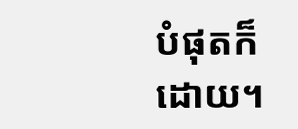បំផុតក៏ដោយ។